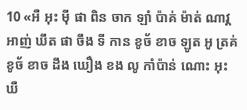10 «អឺ អុះ ម៉ី ផា ពិន ចាក ឡាំ ប៉ាគ់ ម៉ាត់ ណាវ្គ អាញ់ ឃឹត ផា ចឹង ទី កាន ខូច័ ខាច ឡូត អូ ត្រគ់ ខូច័ ខាច ដឹង ឃឿង ខង លូ កាំប៉ាន់ ណោះ អុះ ឃឺ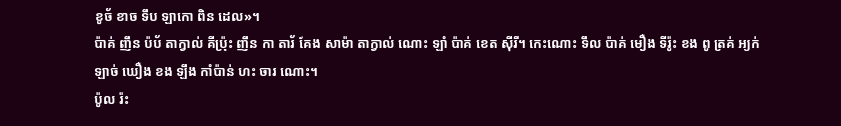ខូច័ ខាច ទឹប ឡាកោ ពិន ដេល»។
ប៉ាគ់ ញឹន ប៉ប័ តាក្វាល់ គីប៉្រុះ ញឹន កា តារ័ គែង សាម៉ា តាក្វាល់ ណោះ ឡាំ ប៉ាគ់ ខេត ស៊ីរី។ កេះណោះ ទឹល ប៉ាគ់ មឿង ទីរ៉ូះ ខង ពូ ត្រគ់ អ្យក់ ឡាច់ ឃឿង ខង ឡឹង កាំប៉ាន់ ហះ ចារ ណោះ។
ប៉ូល រ៉ះ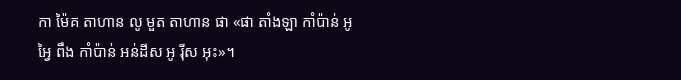កា ម៉ៃគ តាហាន លូ មួត តាហាន ផា «ផា តាំងឡា កាំប៉ាន់ អូ អ្វៃ ពឹង កាំប៉ាន់ អន់ដីស អូ រ៉ីស អុះ»។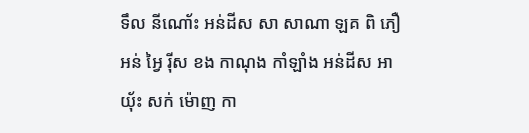ទឹល នីណោ័ះ អន់ដីស សា សាណា ឡគ ពិ ភឿ អន់ អ្វៃ រ៉ីស ខង កាណុង កាំឡាំង អន់ដីស អា យ៉័ះ សក់ ម៉ោញ កា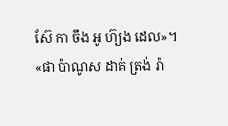ស៊ែ កា ចឹង អូ ហ៊្យង ដេល»។
«ផា ប៉ាណូស ដាគ់ ត្រង់ រ៉ា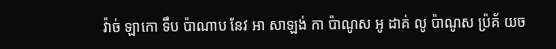វ៉ាច់ ឡាកោ ទឹប ប៉ាណាប នែវ អា សាឡង់ កា ប៉ាណូស អូ ដាគ់ លូ ប៉ាណូស ប៉្រគ័ យច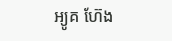អ្យូគ ហ៊ែង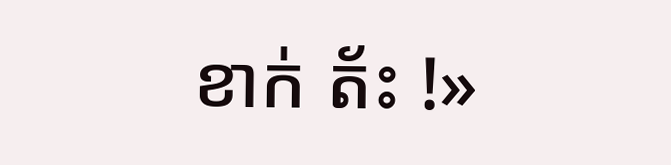ខាក់ ត័ះ !»